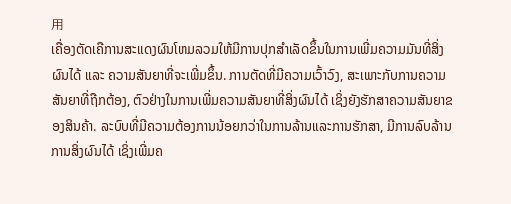用
ເຄື່ອງຕັດເຄືການສະແດງຜົນໂຫມລວມໃຫ້ມີການປຸກສຳເລັດຂຶ້ນໃນການເພີ່ມຄວາມມັນທີ່ສິ່ງຜົນໄດ້ ແລະ ຄວາມສັນຍາທີ່ຈະເພີ່ມຂຶ້ນ. ການຕັດທີ່ມີຄວາມເວົ້າວົງ, ສະເພາະກັບການຄວາມສັນຍາທີ່ຖືກຕ້ອງ, ຕົວຢ່າງໃນການເພີ່ມຄວາມສັນຍາທີ່ສິ່ງຜົນໄດ້ ເຊິ່ງຍັງຮັກສາຄວາມສັນຍາຂອງສິນຄ້າ. ລະບົບທີ່ມີຄວາມຕ້ອງການນ້ອຍກວ່າໃນການລ້ານແລະການຮັກສາ, ມີການລົບລ້ານການສິ່ງຜົນໄດ້ ເຊິ່ງເພີ່ມຄ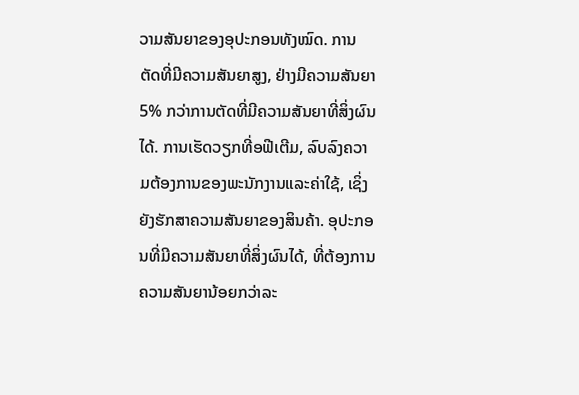ວາມສັນຍາຂອງອຸປະກອນທັງໝົດ. ການຕັດທີ່ມີຄວາມສັນຍາສູງ, ຢ່າງມີຄວາມສັນຍາ 5% ກວ່າການຕັດທີ່ມີຄວາມສັນຍາທີ່ສິ່ງຜົນໄດ້. ການເຮັດວຽກທີ່ອຟີເຕີມ, ລົບລົງຄວາມຕ້ອງການຂອງພະນັກງານແລະຄ່າໃຊ້, ເຊິ່ງຍັງຮັກສາຄວາມສັນຍາຂອງສິນຄ້າ. ອຸປະກອນທີ່ມີຄວາມສັນຍາທີ່ສິ່ງຜົນໄດ້, ທີ່ຕ້ອງການຄວາມສັນຍານ້ອຍກວ່າລະ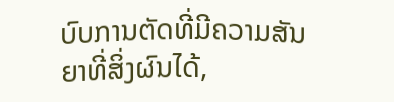ບົບການຕັດທີ່ມີຄວາມສັນຍາທີ່ສິ່ງຜົນໄດ້,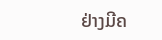ຢ່າງມີຄ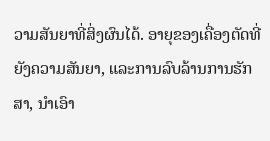ວາມສັນຍາທີ່ສິ່ງຜົນໄດ້. ອາຍຸຂອງເຄື່ອງຕັດທີ່ຍັງຄວາມສັນຍາ, ແລະການລົບລ້ານການຮັກສາ, ນຳເອົາ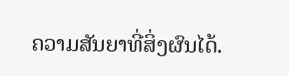ຄວາມສັນຍາທີ່ສິ່ງຜົນໄດ້.